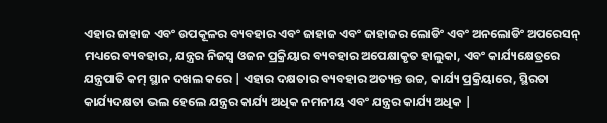ଏହାର ଜାହାଜ ଏବଂ ଉପକୂଳର ବ୍ୟବହାର ଏବଂ ଜାହାଜ ଏବଂ ଜାହାଜର ଲୋଡିଂ ଏବଂ ଅନଲୋଡିଂ ଅପରେସନ୍ ମଧ୍ୟରେ ବ୍ୟବହାର, ଯନ୍ତ୍ରର ନିଜସ୍ୱ ଓଜନ ପ୍ରକ୍ରିୟାର ବ୍ୟବହାର ଅପେକ୍ଷାକୃତ ହାଲୁକା, ଏବଂ କାର୍ଯ୍ୟକ୍ଷେତ୍ରରେ ଯନ୍ତ୍ରପାତି କମ୍ ସ୍ଥାନ ଦଖଲ କରେ | ଏହାର ଦକ୍ଷତାର ବ୍ୟବହାର ଅତ୍ୟନ୍ତ ଉଚ୍ଚ, କାର୍ଯ୍ୟ ପ୍ରକ୍ରିୟାରେ, ସ୍ଥିରତା କାର୍ଯ୍ୟଦକ୍ଷତା ଭଲ ହେଲେ ଯନ୍ତ୍ରର କାର୍ଯ୍ୟ ଅଧିକ ନମନୀୟ ଏବଂ ଯନ୍ତ୍ରର କାର୍ଯ୍ୟ ଅଧିକ |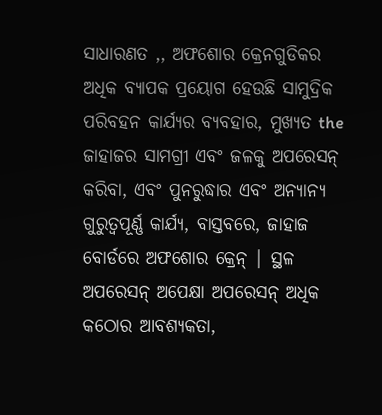ସାଧାରଣତ ,, ଅଫଶୋର କ୍ରେନଗୁଡିକର ଅଧିକ ବ୍ୟାପକ ପ୍ରୟୋଗ ହେଉଛି ସାମୁଦ୍ରିକ ପରିବହନ କାର୍ଯ୍ୟର ବ୍ୟବହାର, ମୁଖ୍ୟତ the ଜାହାଜର ସାମଗ୍ରୀ ଏବଂ ଜଳକୁ ଅପରେସନ୍ କରିବା, ଏବଂ ପୁନରୁଦ୍ଧାର ଏବଂ ଅନ୍ୟାନ୍ୟ ଗୁରୁତ୍ୱପୂର୍ଣ୍ଣ କାର୍ଯ୍ୟ, ବାସ୍ତବରେ, ଜାହାଜ ବୋର୍ଡରେ ଅଫଶୋର କ୍ରେନ୍ | ସ୍ଥଳ ଅପରେସନ୍ ଅପେକ୍ଷା ଅପରେସନ୍ ଅଧିକ କଠୋର ଆବଶ୍ୟକତା,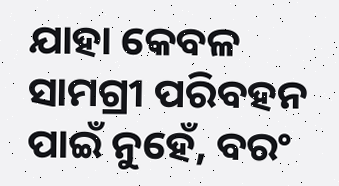ଯାହା କେବଳ ସାମଗ୍ରୀ ପରିବହନ ପାଇଁ ନୁହେଁ, ବରଂ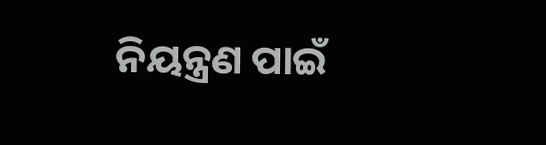ନିୟନ୍ତ୍ରଣ ପାଇଁ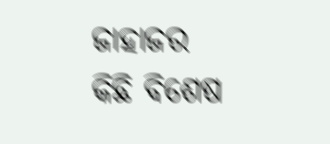ଜାହାଜର କିଛି ବିଶେଷ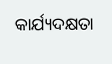କାର୍ଯ୍ୟଦକ୍ଷତା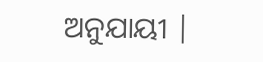ଅନୁଯାୟୀ |